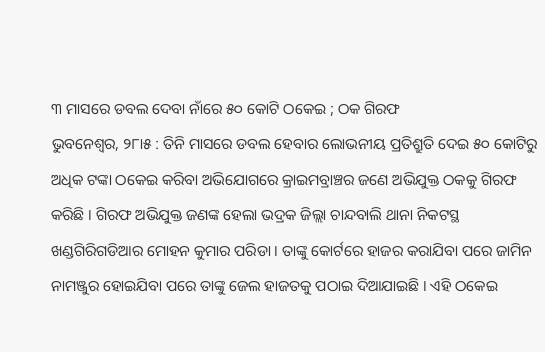୩ ମାସରେ ଡବଲ ଦେବା ନାଁରେ ୫୦ କୋଟି ଠକେଇ ; ଠକ ଗିରଫ
ଭୁବନେଶ୍ୱର, ୨୮ା୫ : ତିନି ମାସରେ ଡବଲ ହେବାର ଲୋଭନୀୟ ପ୍ରତିଶ୍ରୁତି ଦେଇ ୫୦ କୋଟିରୁ ଅଧିକ ଟଙ୍କା ଠକେଇ କରିବା ଅଭିଯୋଗରେ କ୍ରାଇମବ୍ରାଞ୍ଚର ଜଣେ ଅଭିଯୁକ୍ତ ଠକକୁ ଗିରଫ କରିଛି । ଗିରଫ ଅଭିଯୁକ୍ତ ଜଣଙ୍କ ହେଲା ଭଦ୍ରକ ଜିଲ୍ଲା ଚାନ୍ଦବାଲି ଥାନା ନିକଟସ୍ଥ ଖଣ୍ଡଗିରିଗଡିଆର ମୋହନ କୁମାର ପରିଡା । ତାଙ୍କୁ କୋର୍ଟରେ ହାଜର କରାଯିବା ପରେ ଜାମିନ ନାମଞ୍ଜୁର ହୋଇଯିବା ପରେ ତାଙ୍କୁ ଜେଲ ହାଜତକୁ ପଠାଇ ଦିଆଯାଇଛି । ଏହି ଠକେଇ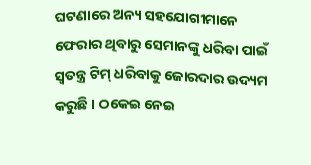ଘଟଣାରେ ଅନ୍ୟ ସହଯୋଗୀମାନେ ଫେରାର ଥିବାରୁ ସେମାନଙ୍କୁ ଧରିବା ପାଇଁ ସ୍ୱତନ୍ତ୍ର ଟିମ୍ ଧରିବାକୁ ଜୋରଦାର ଉଦ୍ୟମ କରୁଛି । ଠକେଇ ନେଇ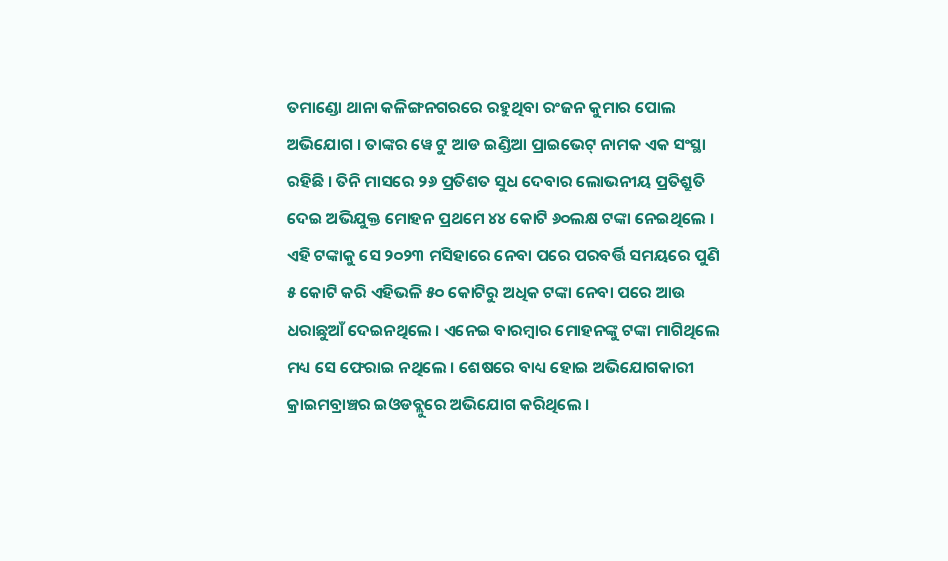ତମାଣ୍ଡୋ ଥାନା କଳିଙ୍ଗନଗରରେ ରହୁଥିବା ରଂଜନ କୁମାର ପୋଲ ଅଭିଯୋଗ । ତାଙ୍କର ୱେ ଟୁ ଆଡ ଇଣ୍ଡିଆ ପ୍ରାଇଭେଟ୍ ନାମକ ଏକ ସଂସ୍ଥା ରହିଛି । ତିନି ମାସରେ ୨୬ ପ୍ରତିଶତ ସୁଧ ଦେବାର ଲୋଭନୀୟ ପ୍ରତିଶ୍ରୁତି ଦେଇ ଅଭିଯୁକ୍ତ ମୋହନ ପ୍ରଥମେ ୪୪ କୋଟି ୬୦ଲକ୍ଷ ଟଙ୍କା ନେଇଥିଲେ । ଏହି ଟଙ୍କାକୁ ସେ ୨୦୨୩ ମସିହାରେ ନେବା ପରେ ପରବର୍ତ୍ତି ସମୟରେ ପୁଣି ୫ କୋଟି କରି ଏହିଭଳି ୫୦ କୋଟିରୁ ଅଧିକ ଟଙ୍କା ନେବା ପରେ ଆଉ ଧରାଛୁଆଁ ଦେଇନଥିଲେ । ଏନେଇ ବାରମ୍ବାର ମୋହନଙ୍କୁ ଟଙ୍କା ମାଗିଥିଲେ ମଧ୍ୟ ସେ ଫେରାଇ ନଥିଲେ । ଶେଷରେ ବାଧ୍ୟ ହୋଇ ଅଭିଯୋଗକାରୀ କ୍ରାଇମବ୍ରାଞ୍ଚର ଇଓଡବ୍ଲୁରେ ଅଭିଯୋଗ କରିଥିଲେ ।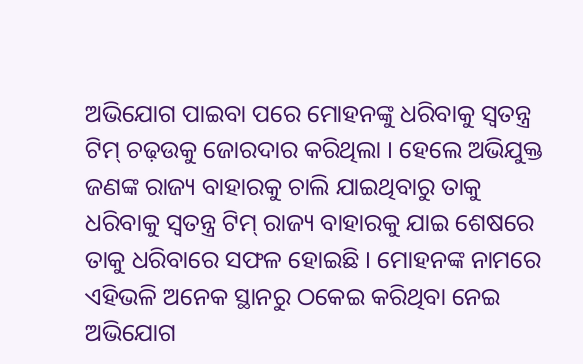ଅଭିଯୋଗ ପାଇବା ପରେ ମୋହନଙ୍କୁ ଧରିବାକୁ ସ୍ୱତନ୍ତ୍ର ଟିମ୍ ଚଢ଼ଉକୁ ଜୋରଦାର କରିଥିଲା । ହେଲେ ଅଭିଯୁକ୍ତ ଜଣଙ୍କ ରାଜ୍ୟ ବାହାରକୁ ଚାଲି ଯାଇଥିବାରୁ ତାକୁ ଧରିବାକୁ ସ୍ୱତନ୍ତ୍ର ଟିମ୍ ରାଜ୍ୟ ବାହାରକୁ ଯାଇ ଶେଷରେ ତାକୁ ଧରିବାରେ ସଫଳ ହୋଇଛି । ମୋହନଙ୍କ ନାମରେ ଏହିଭଳି ଅନେକ ସ୍ଥାନରୁ ଠକେଇ କରିଥିବା ନେଇ ଅଭିଯୋଗ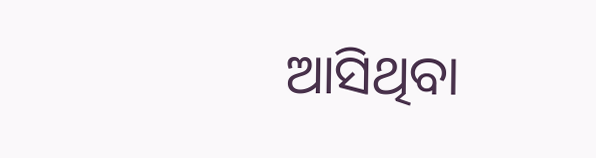ଆସିଥିବା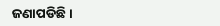ଜଣାପଡିଛି ।